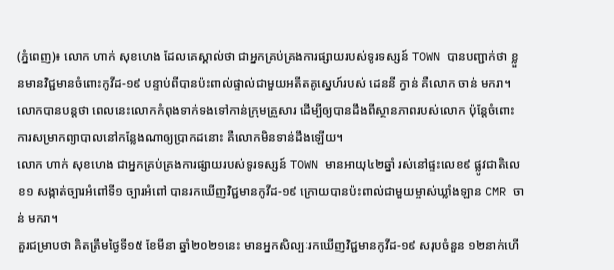(ភ្នំពេញ)៖ លោក ហាក់ សុខហេង ដែលគេស្គាល់ថា ជាអ្នកគ្រប់គ្រងការផ្សាយរបស់ទូរទស្សន៍ TOWN បានបញ្ជាក់ថា ខ្លួនមានវិជ្ជមានចំពោះកូវីដ-១៩ បន្ទាប់ពីបានប៉ះពាល់ផ្ទាល់ជាមួយអតីតគូស្នេហ៍របស់ ដេននី ក្វាន់ គឺលោក ចាន់ មករា។
លោកបានបន្តថា ពេលនេះលោកកំពុងទាក់ទងទៅកាន់ក្រុមគ្រួសារ ដើម្បីឲ្យបានដឹងពីស្ថានភាពរបស់លោក ប៉ុន្តែចំពោះការសម្រាកព្យាបាលនៅកន្លែងណាឲ្យប្រាកដនោះ គឺលោកមិនទាន់ដឹងឡើយ។
លោក ហាក់ សុខហេង ជាអ្នកគ្រប់គ្រងការផ្សាយរបស់ទូរទស្សន៍ TOWN មានអាយុ៤២ឆ្នាំ រស់នៅផ្ទះលេខ៩ ផ្លូវជាតិលេខ១ សង្កាត់ច្បារអំពៅទី១ ច្បារអំពៅ បានរកឃើញវិជ្ជមានកូវីដ-១៩ ក្រោយបានប៉ះពាល់ជាមួយម្ចាស់ឃ្លាំងឡាន CMR ចាន់ មករា។
គួរជម្រាបថា គិតត្រឹមថ្ងៃទី១៥ ខែមីនា ឆ្នាំ២០២១នេះ មានអ្នកសិល្បៈរកឃើញវិជ្ជមានកូវីដ-១៩ សរុបចំនួន ១២នាក់ហើ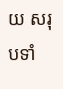យ សរុបទាំ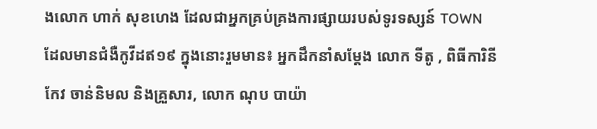ងលោក ហាក់ សុខហេង ដែលជាអ្នកគ្រប់គ្រងការផ្សាយរបស់ទូរទស្សន៍ TOWN ដែលមានជំងឺកូវីដឥ១៩ ក្នុងនោះរួមមាន៖ អ្នកដឹកនាំសម្តែង លោក ទីតូ , ពិធីការិនី កែវ ចាន់និមល និងគ្រួសារ, លោក ណុប បាយ៉ា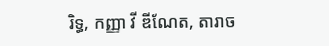រិទ្ធ, កញ្ញា វី ឌីណែត, តារាច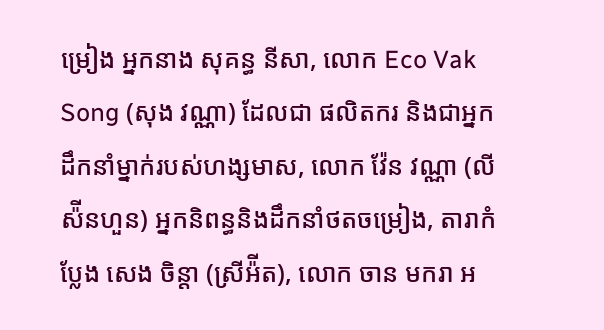ម្រៀង អ្នកនាង សុគន្ធ នីសា, លោក Eco Vak Song (សុង វណ្ណា) ដែលជា ផលិតករ និងជាអ្នកដឹកនាំម្នាក់របស់ហង្សមាស, លោក វ៉ែន វណ្ណា (លី ស៉ីនហួន) អ្នកនិពន្ធនិងដឹកនាំថតចម្រៀង, តារាកំប្លែង សេង ចិន្តា (ស្រីអ៉ីត), លោក ចាន មករា អ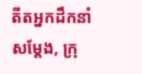តីតអ្នកដឹកនាំសម្តែង, ក្រុ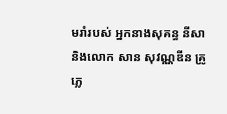មរាំរបស់ អ្នកនាងសុគន្ធ នីសា និងលោក សាន សុវណ្ណឌីន គ្រូភ្លេ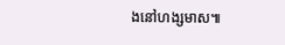ងនៅហង្សមាស៕